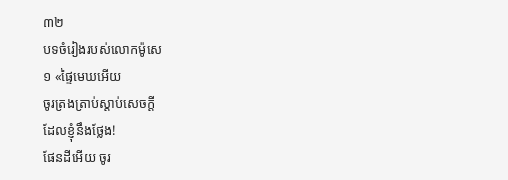៣២
បទចំរៀងរបស់លោកម៉ូសេ
១ «ផ្ទៃមេឃអើយ
ចូរត្រងត្រាប់ស្ដាប់សេចក្ដី
ដែលខ្ញុំនឹងថ្លែង!
ផែនដីអើយ ចូរ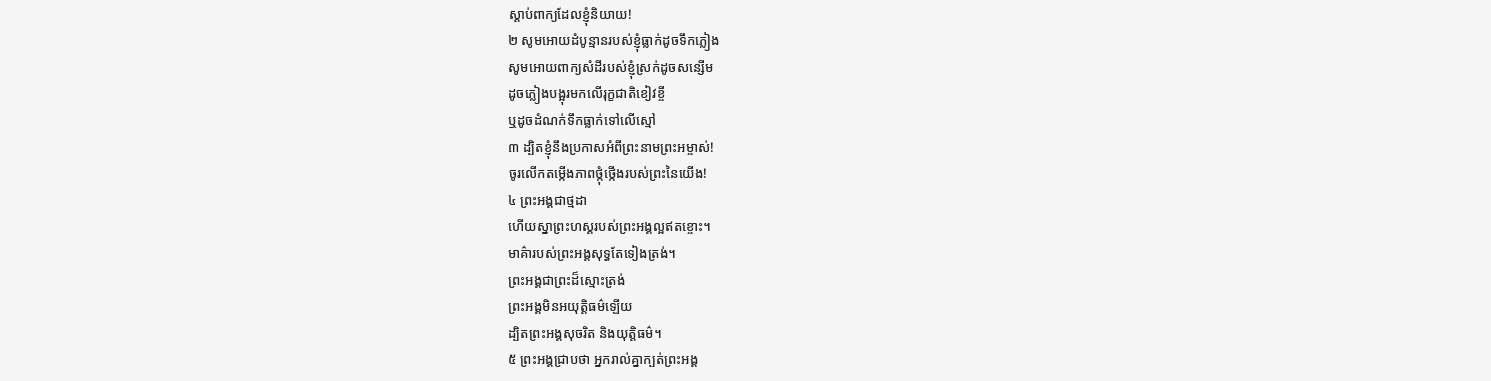ស្ដាប់ពាក្យដែលខ្ញុំនិយាយ!
២ សូមអោយដំបូន្មានរបស់ខ្ញុំធ្លាក់ដូចទឹកភ្លៀង
សូមអោយពាក្យសំដីរបស់ខ្ញុំស្រក់ដូចសន្សើម
ដូចភ្លៀងបង្អុរមកលើរុក្ខជាតិខៀវខ្ចី
ឬដូចដំណក់ទឹកធ្លាក់ទៅលើស្មៅ
៣ ដ្បិតខ្ញុំនឹងប្រកាសអំពីព្រះនាមព្រះអម្ចាស់!
ចូរលើកតម្កើងភាពថ្កុំថ្កើងរបស់ព្រះនៃយើង!
៤ ព្រះអង្គជាថ្មដា
ហើយស្នាព្រះហស្ដរបស់ព្រះអង្គល្អឥតខ្ចោះ។
មាគ៌ារបស់ព្រះអង្គសុទ្ធតែទៀងត្រង់។
ព្រះអង្គជាព្រះដ៏ស្មោះត្រង់
ព្រះអង្គមិនអយុត្តិធម៌ឡើយ
ដ្បិតព្រះអង្គសុចរិត និងយុត្តិធម៌។
៥ ព្រះអង្គជ្រាបថា អ្នករាល់គ្នាក្បត់ព្រះអង្គ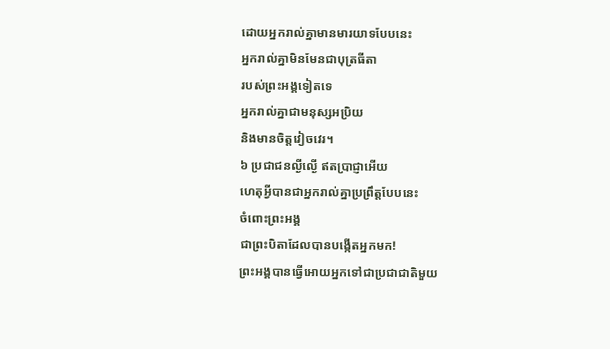ដោយអ្នករាល់គ្នាមានមារយាទបែបនេះ
អ្នករាល់គ្នាមិនមែនជាបុត្រធីតា
របស់ព្រះអង្គទៀតទេ
អ្នករាល់គ្នាជាមនុស្សអប្រិយ
និងមានចិត្តវៀចវេរ។
៦ ប្រជាជនល្ងីល្ងើ ឥតប្រាជ្ញាអើយ
ហេតុអ្វីបានជាអ្នករាល់គ្នាប្រព្រឹត្តបែបនេះ
ចំពោះព្រះអង្គ
ជាព្រះបិតាដែលបានបង្កើតអ្នកមក!
ព្រះអង្គបានធ្វើអោយអ្នកទៅជាប្រជាជាតិមួយ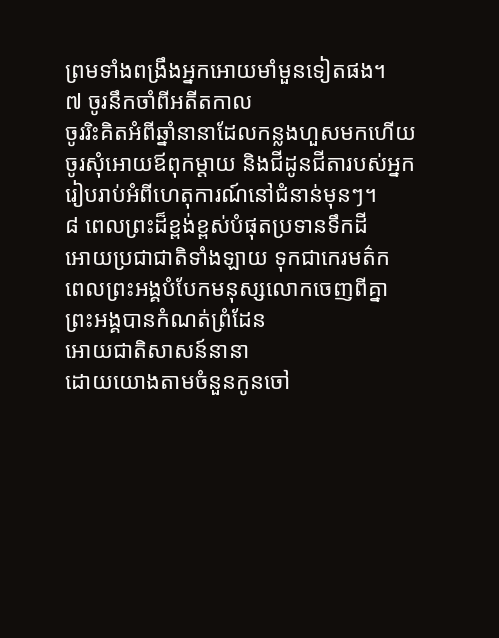ព្រមទាំងពង្រឹងអ្នកអោយមាំមួនទៀតផង។
៧ ចូរនឹកចាំពីអតីតកាល
ចូររិះគិតអំពីឆ្នាំនានាដែលកន្លងហួសមកហើយ
ចូរសុំអោយឪពុកម្ដាយ និងជីដូនជីតារបស់អ្នក
រៀបរាប់អំពីហេតុការណ៍នៅជំនាន់មុនៗ។
៨ ពេលព្រះដ៏ខ្ពង់ខ្ពស់បំផុតប្រទានទឹកដី
អោយប្រជាជាតិទាំងឡាយ ទុកជាកេរមត៌ក
ពេលព្រះអង្គបំបែកមនុស្សលោកចេញពីគ្នា
ព្រះអង្គបានកំណត់ព្រំដែន
អោយជាតិសាសន៍នានា
ដោយយោងតាមចំនួនកូនចៅ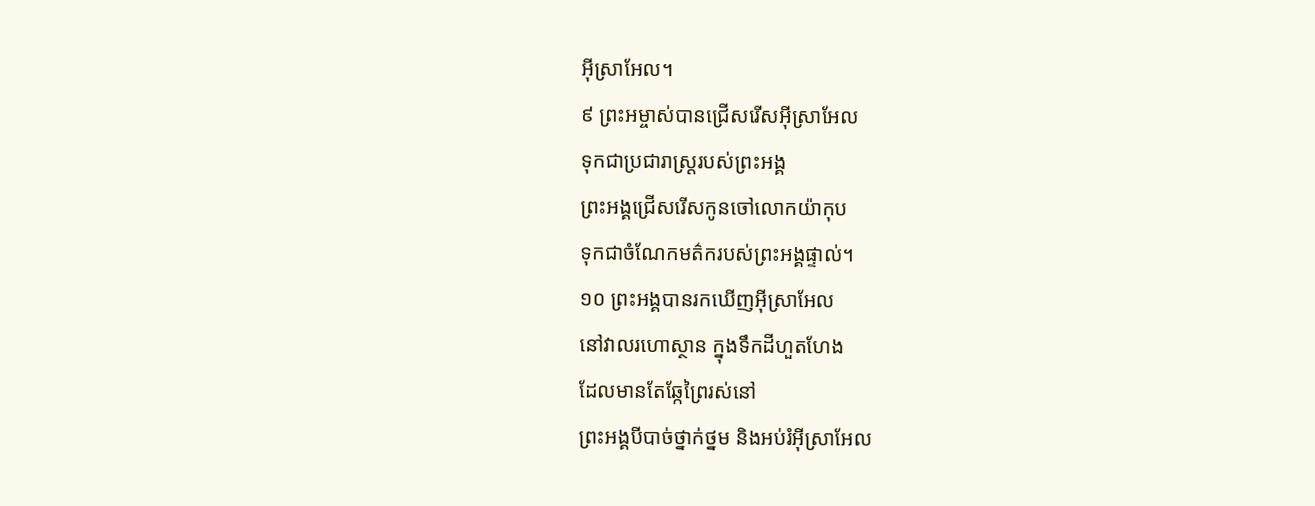អ៊ីស្រាអែល។
៩ ព្រះអម្ចាស់បានជ្រើសរើសអ៊ីស្រាអែល
ទុកជាប្រជារាស្ត្ររបស់ព្រះអង្គ
ព្រះអង្គជ្រើសរើសកូនចៅលោកយ៉ាកុប
ទុកជាចំណែកមត៌ករបស់ព្រះអង្គផ្ទាល់។
១០ ព្រះអង្គបានរកឃើញអ៊ីស្រាអែល
នៅវាលរហោស្ថាន ក្នុងទឹកដីហួតហែង
ដែលមានតែឆ្កែព្រៃរស់នៅ
ព្រះអង្គបីបាច់ថ្នាក់ថ្នម និងអប់រំអ៊ីស្រាអែល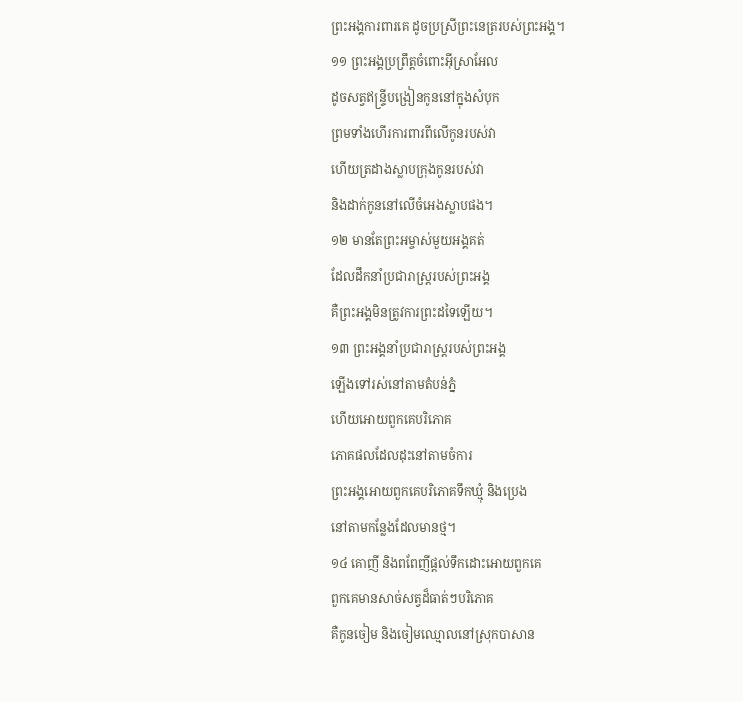ព្រះអង្គការពារគេ ដូចប្រស្រីព្រះនេត្ររបស់ព្រះអង្គ។
១១ ព្រះអង្គប្រព្រឹត្តចំពោះអ៊ីស្រាអែល
ដូចសត្វឥន្ទ្រីបង្រៀនកូននៅក្នុងសំបុក
ព្រមទាំងហើរការពារពីលើកូនរបស់វា
ហើយត្រដាងស្លាបក្រុងកូនរបស់វា
និងដាក់កូននៅលើចំអេងស្លាបផង។
១២ មានតែព្រះអម្ចាស់មួយអង្គគត់
ដែលដឹកនាំប្រជារាស្ត្ររបស់ព្រះអង្គ
គឺព្រះអង្គមិនត្រូវការព្រះដទៃឡើយ។
១៣ ព្រះអង្គនាំប្រជារាស្ត្ររបស់ព្រះអង្គ
ឡើងទៅរស់នៅតាមតំបន់ភ្នំ
ហើយអោយពួកគេបរិភោគ
ភោគផលដែលដុះនៅតាមចំការ
ព្រះអង្គអោយពួកគេបរិភោគទឹកឃ្មុំ និងប្រេង
នៅតាមកន្លែងដែលមានថ្ម។
១៤ គោញី និងពពែញីផ្ដល់ទឹកដោះអោយពួកគេ
ពួកគេមានសាច់សត្វដ៏ធាត់ៗបរិភោគ
គឺកូនចៀម និងចៀមឈ្មោលនៅស្រុកបាសាន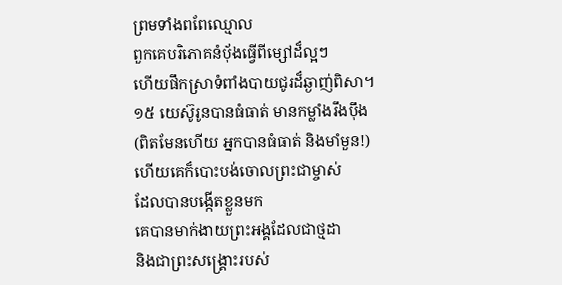ព្រមទាំងពពែឈ្មោល
ពួកគេបរិភោគនំបុ័ងធ្វើពីម្សៅដ៏ល្អៗ
ហើយផឹកស្រាទំពាំងបាយជូរដ៏ឆ្ងាញ់ពិសា។
១៥ យេស៊ូរូនបានធំធាត់ មានកម្លាំងរឹងប៉ឹង
(ពិតមែនហើយ អ្នកបានធំធាត់ និងមាំមួន!)
ហើយគេក៏បោះបង់ចោលព្រះជាម្ចាស់
ដែលបានបង្កើតខ្លួនមក
គេបានមាក់ងាយព្រះអង្គដែលជាថ្មដា
និងជាព្រះសង្គ្រោះរបស់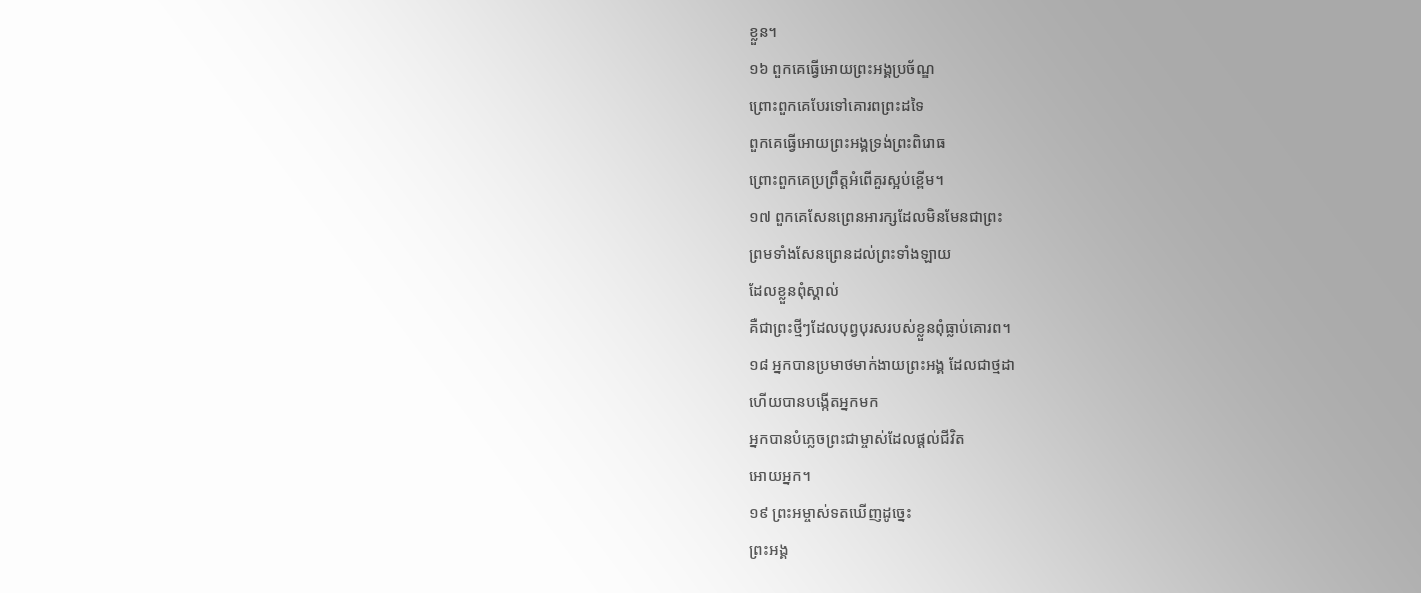ខ្លួន។
១៦ ពួកគេធ្វើអោយព្រះអង្គប្រច័ណ្ឌ
ព្រោះពួកគេបែរទៅគោរពព្រះដទៃ
ពួកគេធ្វើអោយព្រះអង្គទ្រង់ព្រះពិរោធ
ព្រោះពួកគេប្រព្រឹត្តអំពើគួរស្អប់ខ្ពើម។
១៧ ពួកគេសែនព្រេនអារក្សដែលមិនមែនជាព្រះ
ព្រមទាំងសែនព្រេនដល់ព្រះទាំងឡាយ
ដែលខ្លួនពុំស្គាល់
គឺជាព្រះថ្មីៗដែលបុព្វបុរសរបស់ខ្លួនពុំធ្លាប់គោរព។
១៨ អ្នកបានប្រមាថមាក់ងាយព្រះអង្គ ដែលជាថ្មដា
ហើយបានបង្កើតអ្នកមក
អ្នកបានបំភ្លេចព្រះជាម្ចាស់ដែលផ្ដល់ជីវិត
អោយអ្នក។
១៩ ព្រះអម្ចាស់ទតឃើញដូច្នេះ
ព្រះអង្គ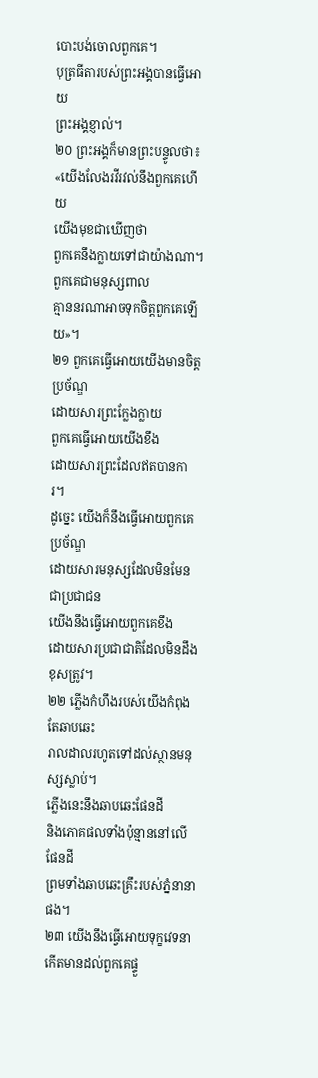បោះបង់ចោលពួកគេ។
បុត្រធីតារបស់ព្រះអង្គបានធ្វើអោយ
ព្រះអង្គខ្ញាល់។
២០ ព្រះអង្គក៏មានព្រះបន្ទូលថា៖
«យើងលែងរវីរវល់នឹងពួកគេហើយ
យើងមុខជាឃើញថា
ពួកគេនឹងក្លាយទៅជាយ៉ាងណា។
ពួកគេជាមនុស្សពាល
គ្មាននរណាអាចទុកចិត្តពួកគេឡើយ»។
២១ ពួកគេធ្វើអោយយើងមានចិត្តប្រច័ណ្ឌ
ដោយសារព្រះក្លែងក្លាយ
ពួកគេធ្វើអោយយើងខឹង
ដោយសារព្រះដែលឥតបានការ។
ដូច្នេះ យើងក៏នឹងធ្វើអោយពួកគេប្រច័ណ្ឌ
ដោយសារមនុស្សដែលមិនមែនជាប្រជាជន
យើងនឹងធ្វើអោយពួកគេខឹង
ដោយសារប្រជាជាតិដែលមិនដឹងខុសត្រូវ។
២២ ភ្លើងកំហឹងរបស់យើងកំពុងតែឆាបឆេះ
រាលដាលរហូតទៅដល់ស្ថានមនុស្សស្លាប់។
ភ្លើងនេះនឹងឆាបឆេះផែនដី
និងភោគផលទាំងប៉ុន្មាននៅលើផែនដី
ព្រមទាំងឆាបឆេះគ្រឹះរបស់ភ្នំនានាផង។
២៣ យើងនឹងធ្វើអោយទុក្ខវេទនា
កើតមានដល់ពួកគេផ្ទួ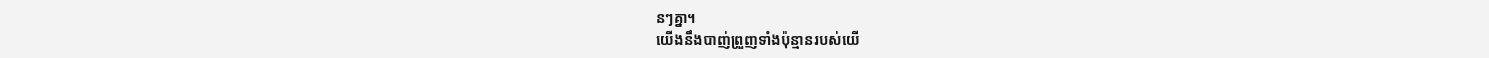នៗគ្នា។
យើងនឹងបាញ់ព្រួញទាំងប៉ុន្មានរបស់យើ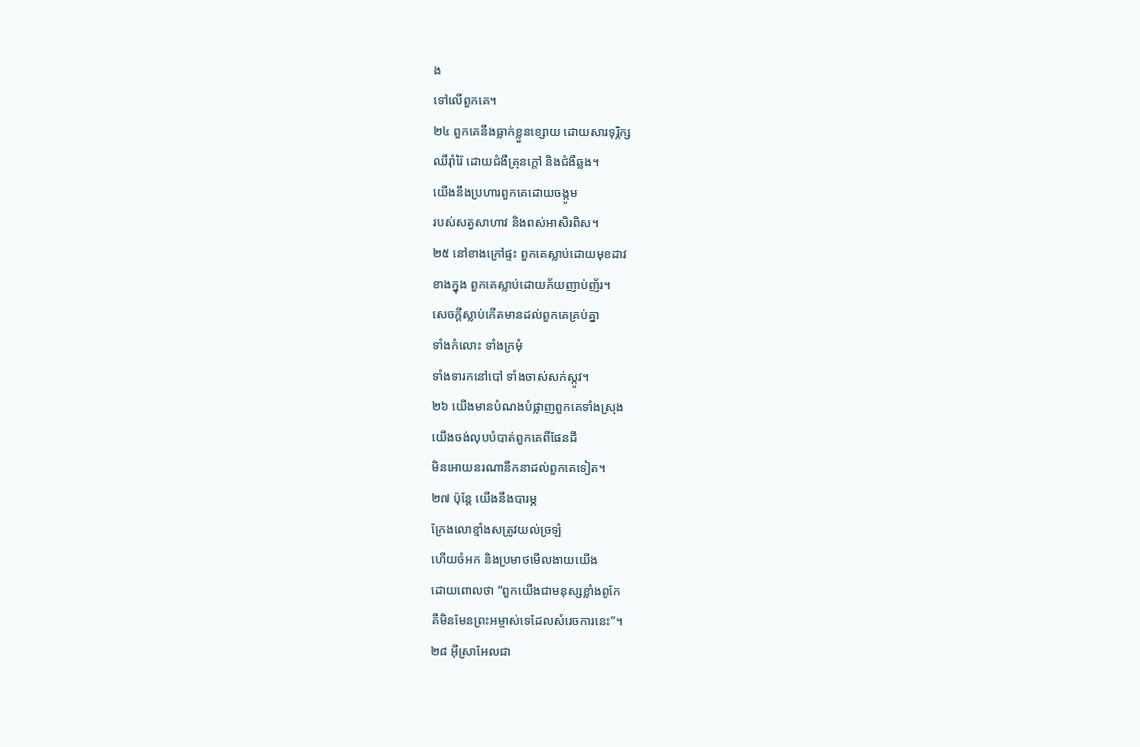ង
ទៅលើពួកគេ។
២៤ ពួកគេនឹងធ្លាក់ខ្លួនខ្សោយ ដោយសារទុរ្ភិក្ស
ឈឺរ៉ាំរ៉ៃ ដោយជំងឺគ្រុនក្ដៅ និងជំងឺឆ្លង។
យើងនឹងប្រហារពួកគេដោយចង្កូម
របស់សត្វសាហាវ និងពស់អាសិរពិស។
២៥ នៅខាងក្រៅផ្ទះ ពួកគេស្លាប់ដោយមុខដាវ
ខាងក្នុង ពួកគេស្លាប់ដោយភ័យញាប់ញ័រ។
សេចក្ដីស្លាប់កើតមានដល់ពួកគេគ្រប់គ្នា
ទាំងកំលោះ ទាំងក្រមុំ
ទាំងទារកនៅបៅ ទាំងចាស់សក់ស្កូវ។
២៦ យើងមានបំណងបំផ្លាញពួកគេទាំងស្រុង
យើងចង់លុបបំបាត់ពួកគេពីផែនដី
មិនអោយនរណានឹកនាដល់ពួកគេទៀត។
២៧ ប៉ុន្តែ យើងនឹងបារម្ភ
ក្រែងលោខ្មាំងសត្រូវយល់ច្រឡំ
ហើយចំអក និងប្រមាថមើលងាយយើង
ដោយពោលថា “ពួកយើងជាមនុស្សខ្លាំងពូកែ
គឺមិនមែនព្រះអម្ចាស់ទេដែលសំរេចការនេះ”។
២៨ អ៊ីស្រាអែលជា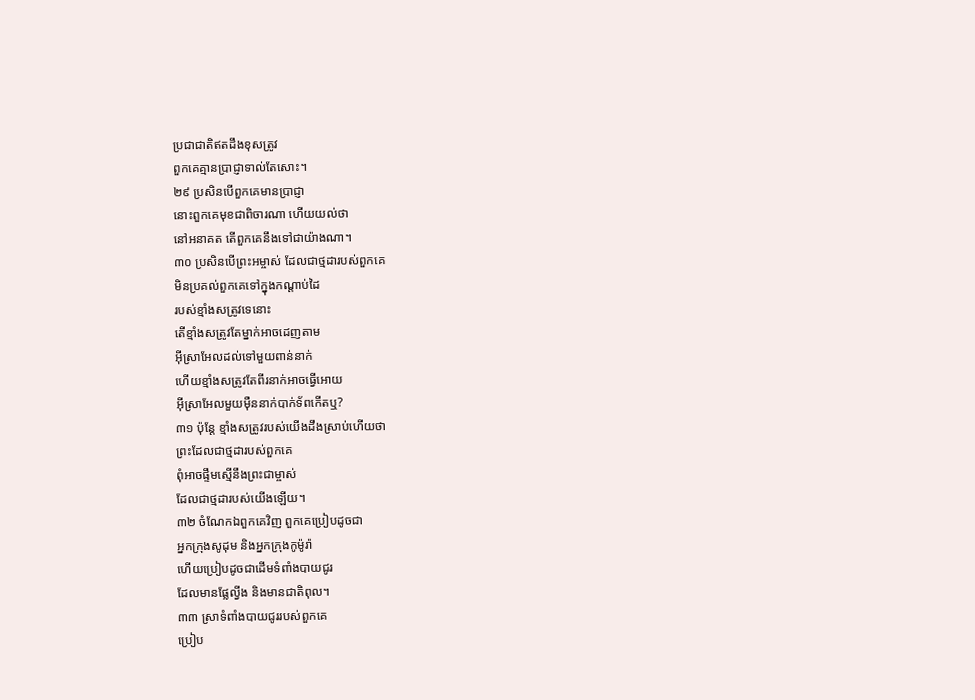ប្រជាជាតិឥតដឹងខុសត្រូវ
ពួកគេគ្មានប្រាជ្ញាទាល់តែសោះ។
២៩ ប្រសិនបើពួកគេមានប្រាជ្ញា
នោះពួកគេមុខជាពិចារណា ហើយយល់ថា
នៅអនាគត តើពួកគេនឹងទៅជាយ៉ាងណា។
៣០ ប្រសិនបើព្រះអម្ចាស់ ដែលជាថ្មដារបស់ពួកគេ
មិនប្រគល់ពួកគេទៅក្នុងកណ្ដាប់ដៃ
របស់ខ្មាំងសត្រូវទេនោះ
តើខ្មាំងសត្រូវតែម្នាក់អាចដេញតាម
អ៊ីស្រាអែលដល់ទៅមួយពាន់នាក់
ហើយខ្មាំងសត្រូវតែពីរនាក់អាចធ្វើអោយ
អ៊ីស្រាអែលមួយម៉ឺននាក់បាក់ទ័ពកើតឬ?
៣១ ប៉ុន្តែ ខ្មាំងសត្រូវរបស់យើងដឹងស្រាប់ហើយថា
ព្រះដែលជាថ្មដារបស់ពួកគេ
ពុំអាចផ្ទឹមស្មើនឹងព្រះជាម្ចាស់
ដែលជាថ្មដារបស់យើងឡើយ។
៣២ ចំណែកឯពួកគេវិញ ពួកគេប្រៀបដូចជា
អ្នកក្រុងសូដុម និងអ្នកក្រុងកូម៉ូរ៉ា
ហើយប្រៀបដូចជាដើមទំពាំងបាយជូរ
ដែលមានផ្លែល្វីង និងមានជាតិពុល។
៣៣ ស្រាទំពាំងបាយជូររបស់ពួកគេ
ប្រៀប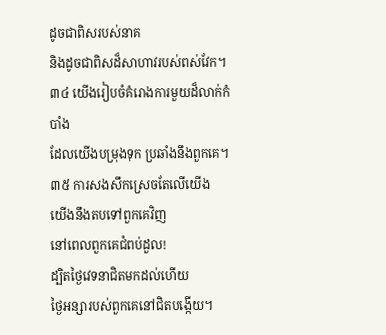ដូចជាពិសរបស់នាគ
និងដូចជាពិសដ៏សាហាវរបស់ពស់វែក។
៣៤ យើងរៀបចំគំរោងការមួយដ៏លាក់កំបាំង
ដែលយើងបម្រុងទុក ប្រឆាំងនឹងពួកគេ។
៣៥ ការសងសឹកស្រេចតែលើយើង
យើងនឹងតបទៅពួកគេវិញ
នៅពេលពួកគេជំពប់ដួល!
ដ្បិតថ្ងៃវេទនាជិតមកដល់ហើយ
ថ្ងៃអន្សារបស់ពួកគេនៅជិតបង្កើយ។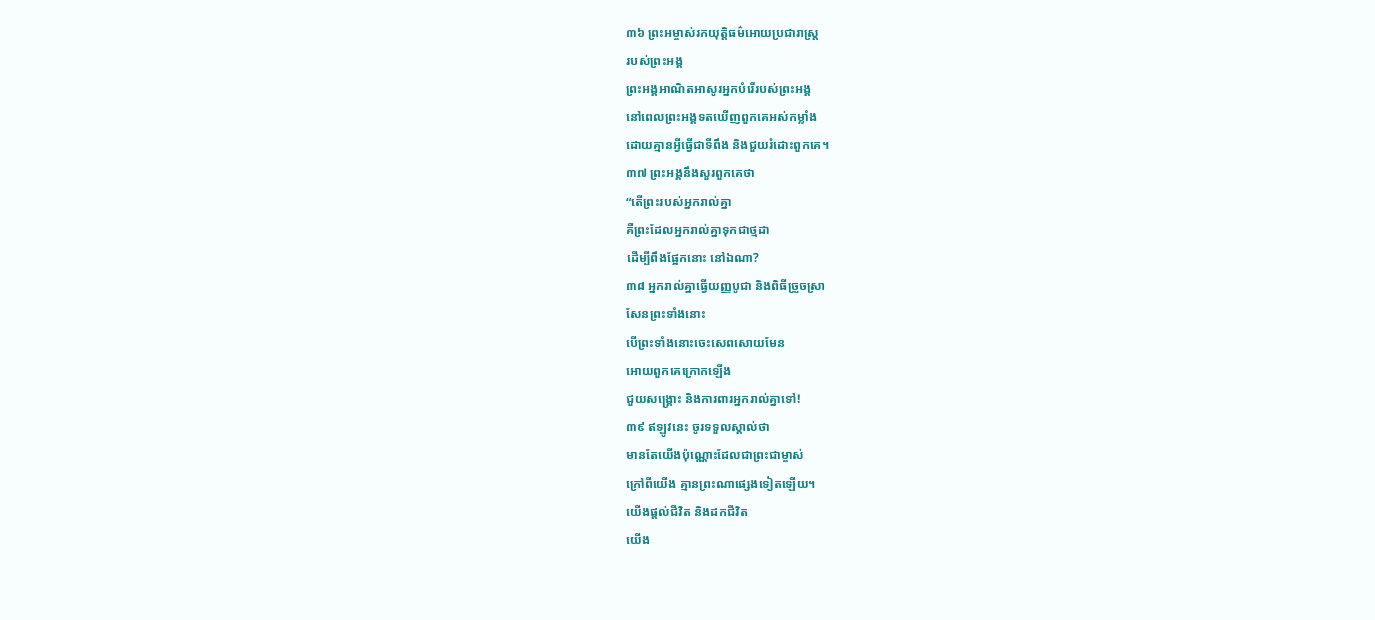៣៦ ព្រះអម្ចាស់រកយុត្តិធម៌អោយប្រជារាស្ត្រ
របស់ព្រះអង្គ
ព្រះអង្គអាណិតអាសូរអ្នកបំរើរបស់ព្រះអង្គ
នៅពេលព្រះអង្គទតឃើញពួកគេអស់កម្លាំង
ដោយគ្មានអ្វីធ្វើជាទីពឹង និងជួយរំដោះពួកគេ។
៣៧ ព្រះអង្គនឹងសួរពួកគេថា
“តើព្រះរបស់អ្នករាល់គ្នា
គឺព្រះដែលអ្នករាល់គ្នាទុកជាថ្មដា
ដើម្បីពឹងផ្អែកនោះ នៅឯណា?
៣៨ អ្នករាល់គ្នាធ្វើយញ្ញបូជា និងពិធីច្រួចស្រា
សែនព្រះទាំងនោះ
បើព្រះទាំងនោះចេះសេពសោយមែន
អោយពួកគេក្រោកឡើង
ជួយសង្គ្រោះ និងការពារអ្នករាល់គ្នាទៅ!
៣៩ ឥឡូវនេះ ចូរទទួលស្គាល់ថា
មានតែយើងប៉ុណ្ណោះដែលជាព្រះជាម្ចាស់
ក្រៅពីយើង គ្មានព្រះណាផ្សេងទៀតឡើយ។
យើងផ្ដល់ជីវិត និងដកជីវិត
យើង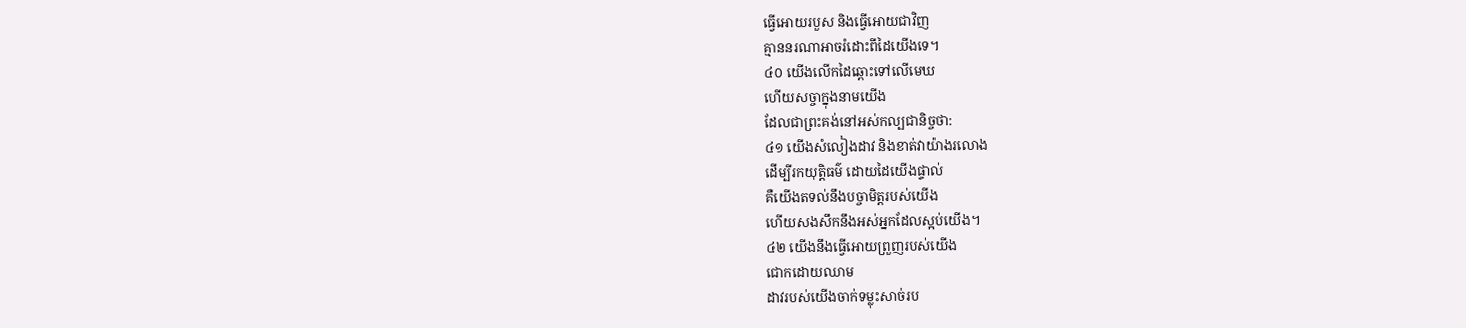ធ្វើអោយរបួស និងធ្វើអោយជាវិញ
គ្មាននរណាអាចរំដោះពីដៃយើងទេ។
៤០ យើងលើកដៃឆ្ពោះទៅលើមេឃ
ហើយសច្ចាក្នុងនាមយើង
ដែលជាព្រះគង់នៅអស់កល្បជានិច្ចថា:
៤១ យើងសំលៀងដាវ និងខាត់វាយ៉ាងរលោង
ដើម្បីរកយុត្តិធម៌ ដោយដៃយើងផ្ទាល់
គឺយើងតទល់នឹងបច្ចាមិត្តរបស់យើង
ហើយសងសឹកនឹងអស់អ្នកដែលស្អប់យើង។
៤២ យើងនឹងធ្វើអោយព្រួញរបស់យើង
ជោកដោយឈាម
ដាវរបស់យើងចាក់ទម្លុះសាច់រប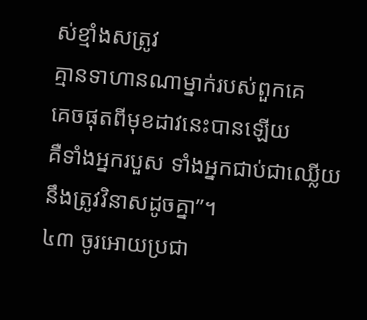ស់ខ្មាំងសត្រូវ
គ្មានទាហានណាម្នាក់របស់ពួកគេ
គេចផុតពីមុខដាវនេះបានឡើយ
គឺទាំងអ្នករបួស ទាំងអ្នកជាប់ជាឈ្លើយ
នឹងត្រូវវិនាសដូចគ្នា”។
៤៣ ចូរអោយប្រជា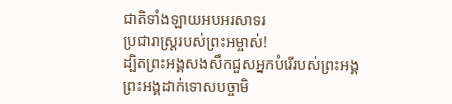ជាតិទាំងឡាយអបអរសាទរ
ប្រជារាស្ត្ររបស់ព្រះអម្ចាស់!
ដ្បិតព្រះអង្គសងសឹកជួសអ្នកបំរើរបស់ព្រះអង្គ
ព្រះអង្គដាក់ទោសបច្ចាមិ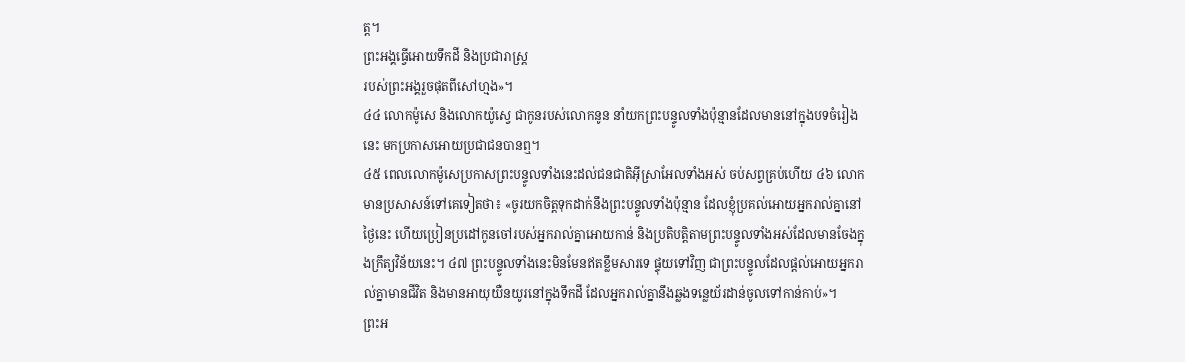ត្ត។
ព្រះអង្គធ្វើអោយទឹកដី និងប្រជារាស្ត្រ
របស់ព្រះអង្គរួចផុតពីសៅហ្មង»។
៤៤ លោកម៉ូសេ និងលោកយ៉ូស្វេ ជាកូនរបស់លោកនូន នាំយកព្រះបន្ទូលទាំងប៉ុន្មានដែលមាននៅក្នុងបទចំរៀងនេះ មកប្រកាសអោយប្រជាជនបានឮ។
៤៥ ពេលលោកម៉ូសេប្រកាសព្រះបន្ទូលទាំងនេះដល់ជនជាតិអ៊ីស្រាអែលទាំងអស់ ចប់សព្វគ្រប់ហើយ ៤៦ លោកមានប្រសាសន៍ទៅគេទៀតថា៖ «ចូរយកចិត្តទុកដាក់នឹងព្រះបន្ទូលទាំងប៉ុន្មាន ដែលខ្ញុំប្រគល់អោយអ្នករាល់គ្នានៅថ្ងៃនេះ ហើយប្រៀនប្រដៅកូនចៅរបស់អ្នករាល់គ្នាអោយកាន់ និងប្រតិបត្តិតាមព្រះបន្ទូលទាំងអស់ដែលមានចែងក្នុងក្រឹត្យវិន័យនេះ។ ៤៧ ព្រះបន្ទូលទាំងនេះមិនមែនឥតខ្លឹមសារទេ ផ្ទុយទៅវិញ ជាព្រះបន្ទូលដែលផ្ដល់អោយអ្នករាល់គ្នាមានជីវិត និងមានអាយុយឺនយូរនៅក្នុងទឹកដី ដែលអ្នករាល់គ្នានឹងឆ្លងទន្លេយ័រដាន់ចូលទៅកាន់កាប់»។
ព្រះអ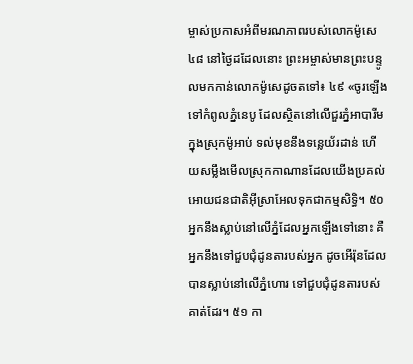ម្ចាស់ប្រកាសអំពីមរណភាពរបស់លោកម៉ូសេ
៤៨ នៅថ្ងៃដដែលនោះ ព្រះអម្ចាស់មានព្រះបន្ទូលមកកាន់លោកម៉ូសេដូចតទៅ៖ ៤៩ «ចូរឡើងទៅកំពូលភ្នំនេបូ ដែលស្ថិតនៅលើជួរភ្នំអាបារីម ក្នុងស្រុកម៉ូអាប់ ទល់មុខនឹងទន្លេយ័រដាន់ ហើយសម្លឹងមើលស្រុកកាណានដែលយើងប្រគល់អោយជនជាតិអ៊ីស្រាអែលទុកជាកម្មសិទ្ធិ។ ៥០ អ្នកនឹងស្លាប់នៅលើភ្នំដែលអ្នកឡើងទៅនោះ គឺអ្នកនឹងទៅជួបជុំដូនតារបស់អ្នក ដូចអើរ៉ុនដែលបានស្លាប់នៅលើភ្នំហោរ ទៅជួបជុំដូនតារបស់គាត់ដែរ។ ៥១ កា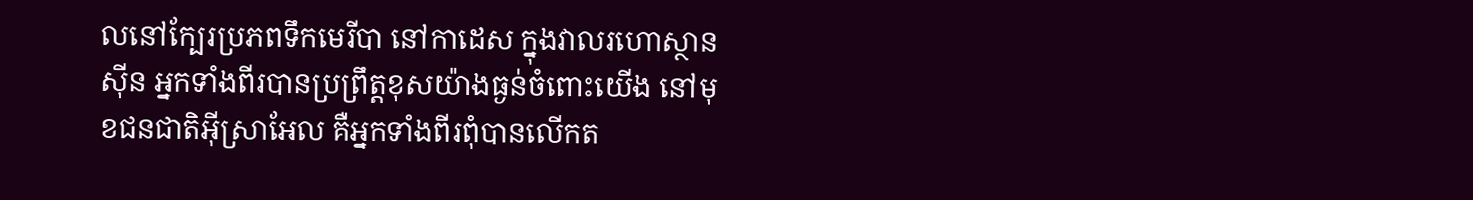លនៅក្បែរប្រភពទឹកមេរីបា នៅកាដេស ក្នុងវាលរហោស្ថានស៊ីន អ្នកទាំងពីរបានប្រព្រឹត្តខុសយ៉ាងធ្ងន់ចំពោះយើង នៅមុខជនជាតិអ៊ីស្រាអែល គឺអ្នកទាំងពីរពុំបានលើកត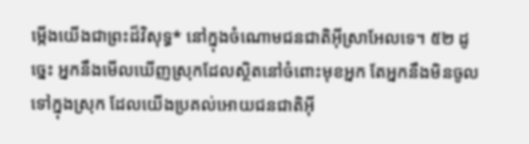ម្កើងយើងជាព្រះដ៏វិសុទ្ធ* នៅក្នុងចំណោមជនជាតិអ៊ីស្រាអែលទេ។ ៥២ ដូច្នេះ អ្នកនឹងមើលឃើញស្រុកដែលស្ថិតនៅចំពោះមុខអ្នក តែអ្នកនឹងមិនចូលទៅក្នុងស្រុក ដែលយើងប្រគល់អោយជនជាតិអ៊ី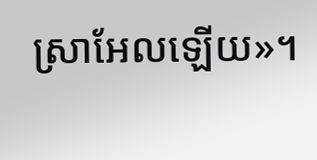ស្រាអែលឡើយ»។